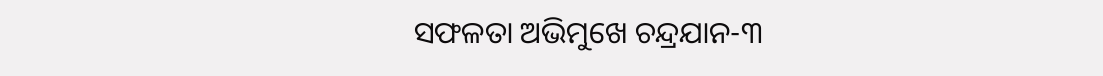ସଫଳତା ଅଭିମୁଖେ ଚନ୍ଦ୍ରଯାନ-୩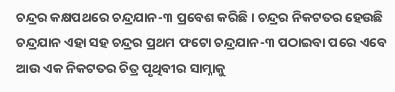ଚନ୍ଦ୍ରର କକ୍ଷପଥରେ ଚନ୍ଦ୍ରଯାନ-୩ ପ୍ରବେଶ କରିଛି। ଚନ୍ଦ୍ରର ନିକଟତର ହେଉଛି ଚନ୍ଦ୍ରଯାନ ଏହା ସହ ଚନ୍ଦ୍ରର ପ୍ରଥମ ଫଟୋ ଚନ୍ଦ୍ରଯାନ-୩ ପଠାଇବା ପରେ ଏବେ ଆଉ ଏକ ନିକଟତର ଚିତ୍ର ପୃଥିବୀର ସାମ୍ନାକୁ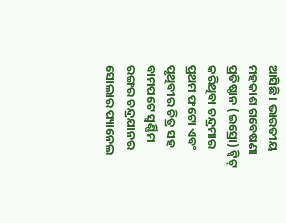ଆସିଛି। ଭାରତୀୟ ମହକାଶ ଗବେଷଣା ପ୍ରତିଷ୍ଠାନ (ଇସ୍ରୋ) ଟ୍ବିଟ୍‌ କରିଥିବା ଚନ୍ଦ୍ରମାର ପ୍ରଥମ ଫଟୋ ଏବଂ ପୃଥିବୀର ଚିତ୍ର ସହ ବାମପଟେ ସ୍ବର୍ଣ୍ଣିମ ରଙ୍ଗର ଚନ୍ଦ୍ରଯାନର ସୋଲାର ପ୍ୟାନେଲ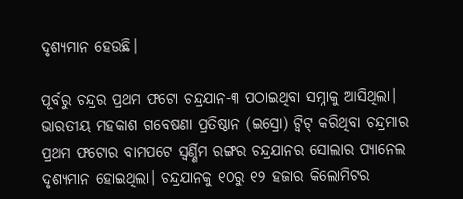ଦୃଶ୍ୟମାନ ହେଉଛି।

ପୂର୍ବରୁ ଚନ୍ଦ୍ରର ପ୍ରଥମ ଫଟୋ ଚନ୍ଦ୍ରଯାନ-୩ ପଠାଇଥିବା ସମ୍ନାକୁ ଆସିଥିଲା। ଭାରତୀୟ ମହକାଶ ଗବେଷଣା ପ୍ରତିଷ୍ଠାନ (ଇସ୍ରୋ) ଟ୍ବିଟ୍‌ କରିଥିବା ଚନ୍ଦ୍ରମାର ପ୍ରଥମ ଫଟୋର ବାମପଟେ ସ୍ବର୍ଣ୍ଣିମ ରଙ୍ଗର ଚନ୍ଦ୍ରଯାନର ସୋଲାର ପ୍ୟାନେଲ ଦୃଶ୍ୟମାନ ହୋଇଥିଲା। ଚନ୍ଦ୍ରଯାନକୁ ୧୦ରୁ ୧୨ ହଜାର କିଲୋମିଟର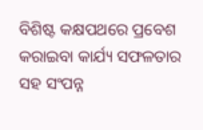ବିଶିଷ୍ଟ କକ୍ଷପଥରେ ପ୍ରବେଶ କରାଇବା କାର୍ଯ୍ୟ ସଫଳତାର ସହ ସଂପନ୍ନ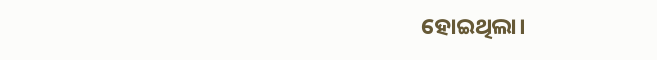ହୋଇଥିଲା।